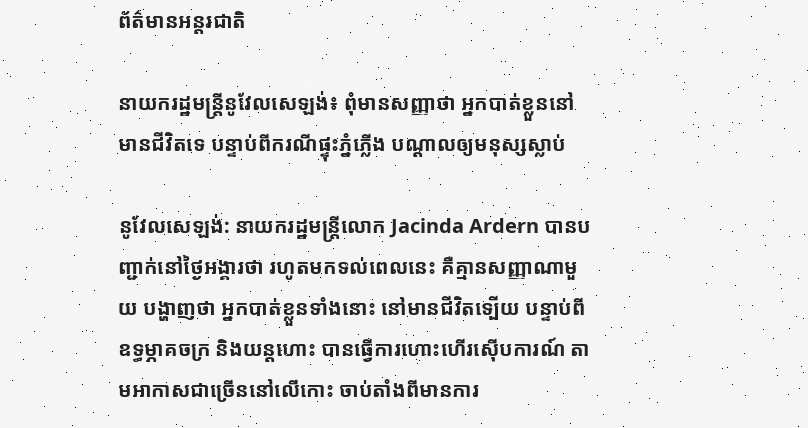ព័ត៌មានអន្តរជាតិ

នាយករដ្ឋមន្ត្រីនូវែលសេឡង់៖ ពុំមានសញ្ញាថា អ្នកបាត់ខ្លួននៅមានជីវិតទេ បន្ទាប់ពីករណីផ្ទុះភ្នំភ្លើង បណ្ដាលឲ្យមនុស្សស្លាប់

នូវែលសេឡង់: នាយករដ្ឋមន្រ្តីលោក Jacinda Ardern បានបញ្ជាក់នៅថ្ងៃអង្គារថា រហូតមកទល់ពេលនេះ គឺគ្មានសញ្ញាណាមួយ បង្ហាញថា អ្នកបាត់ខ្លួនទាំងនោះ នៅមានជីវិតទ្បើយ បន្ទាប់ពីឧទ្ធម្ភាគចក្រ និងយន្តហោះ បានធ្វើការហោះហើរស៊ើបការណ៍ តាមអាកាសជាច្រើននៅលើកោះ ចាប់តាំងពីមានការ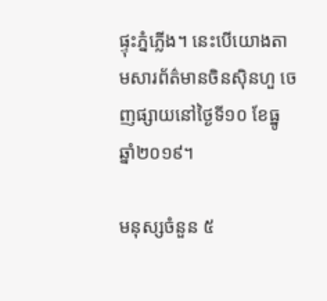ផ្ទុះភ្នំភ្លើង។ នេះបើយោងតាមសារព័ត៌មានចិនស៊ិនហួ ចេញផ្សាយនៅថ្ងៃទី១០ ខែធ្នូ ឆ្នាំ២០១៩។

មនុស្សចំនួន ៥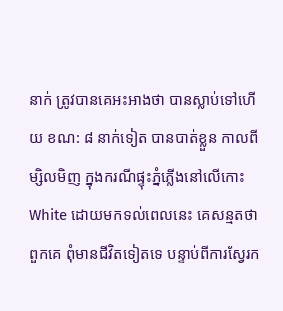នាក់ ត្រូវបានគេអះអាងថា បានស្លាប់ទៅហើយ ខណ: ៨ នាក់ទៀត បានបាត់ខ្លួន កាលពីម្សិលមិញ ក្នុងករណីផ្ទុះភ្នំភ្លើងនៅលើកោះ White ដោយមកទល់ពេលនេះ គេសន្មតថា ពួកគេ ពុំមានជីវិតទៀតទេ បន្ទាប់ពីការស្វែរក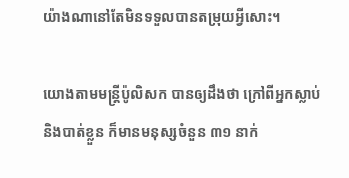យ៉ាងណានៅតែមិនទទួលបានតម្រុយអ្វីសោះ។

យោងតាមមន្ត្រីប៉ូលិសក បានឲ្យដឹងថា ក្រៅពីអ្នកស្លាប់ និងបាត់ខ្លួន ក៏មានមនុស្សចំនួន ៣១ នាក់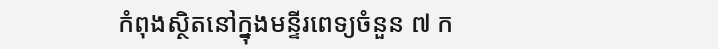កំពុងស្ថិតនៅក្នុងមន្ទីរពេទ្យចំនួន ៧ ក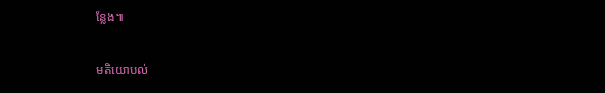ន្លែង៕

មតិយោបល់